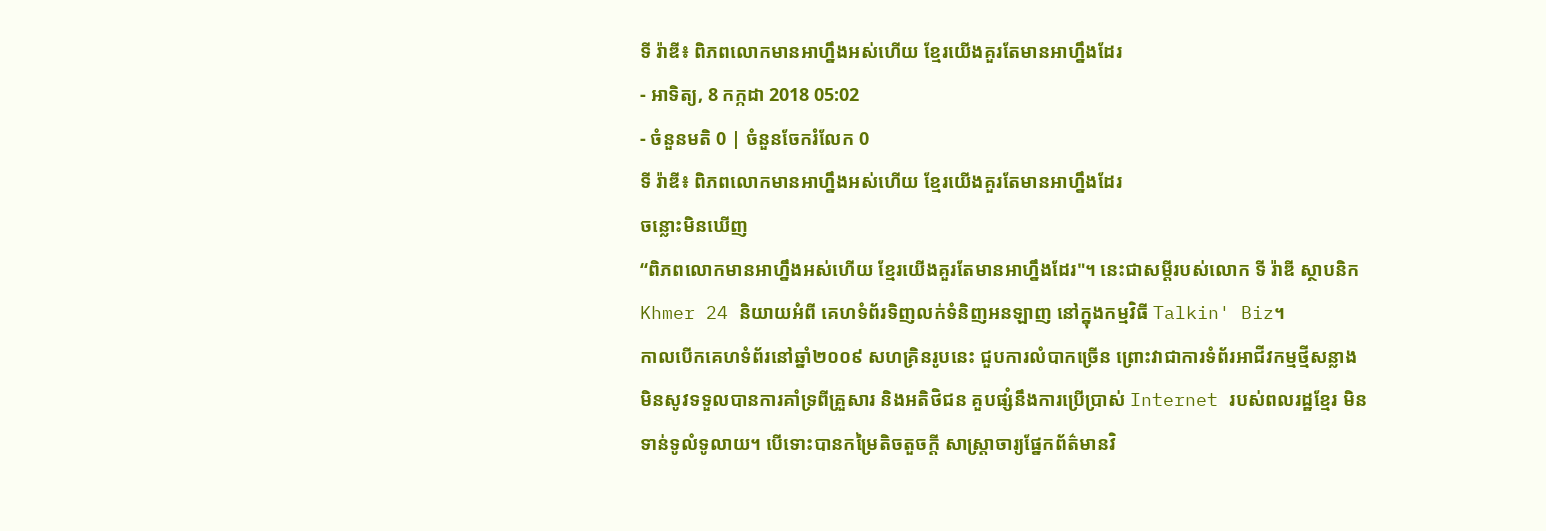ទី រ៉ាឌី៖ ពិភពលោកមានអាហ្នឹងអស់ហើយ ខ្មែរយើងគួរតែមានអាហ្នឹងដែរ
- អាទិត្យ, 8 កក្កដា 2018 05:02
- ចំនួនមតិ 0 | ចំនួនចែករំលែក 0
ទី រ៉ាឌី៖ ពិភពលោកមានអាហ្នឹងអស់ហើយ ខ្មែរយើងគួរតែមានអាហ្នឹងដែរ
ចន្លោះមិនឃើញ
“ពិភពលោកមានអាហ្នឹងអស់ហើយ ខ្មែរយើងគួរតែមានអាហ្នឹងដែរ"។ នេះជាសម្ដីរបស់លោក ទី រ៉ាឌី ស្ថាបនិក Khmer 24 និយាយអំពី គេហទំព័រទិញលក់ទំនិញអនឡាញ នៅក្នុងកម្មវិធី Talkin' Biz។
កាលបើកគេហទំព័រនៅឆ្នាំ២០០៩ សហគ្រិនរូបនេះ ជួបការលំបាកច្រើន ព្រោះវាជាការទំព័រអាជីវកម្មថ្មីសន្លាង មិនសូវទទួលបានការគាំទ្រពីគ្រួសារ និងអតិថិជន គួបផ្សំនឹងការប្រើប្រាស់ Internet របស់ពលរដ្ឋខ្មែរ មិនទាន់ទូលំទូលាយ។ បើទោះបានកម្រៃតិចតួចក្ដី សាស្ត្រាចារ្យផ្នែកព័ត៌មានវិ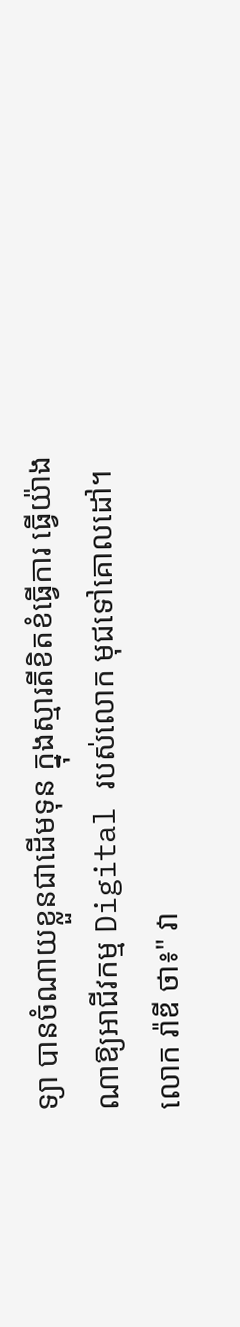ទ្យា បានចំណាយខ្លួនជាដើមទុន ក្នុងស្មារតីខិតខំធ្វើការ ធ្វើយ៉ាងណាឱ្យអាជីវកម្ម Digital របស់លោក មុជទៅគោលដៅ។
លោក រ៉ាឌី ថា៖" វា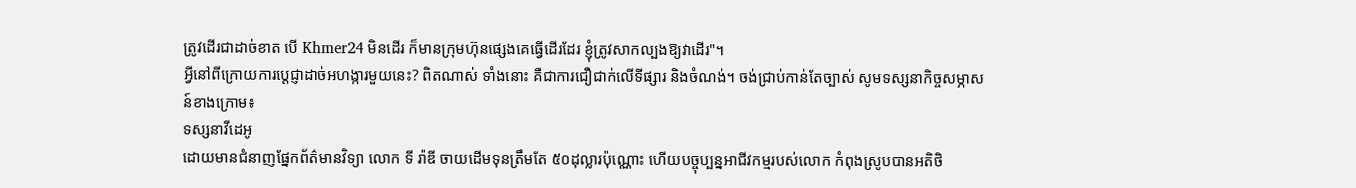ត្រូវដើរជាដាច់ខាត បើ Khmer24 មិនដើរ ក៏មានក្រុមហ៊ុនផ្សេងគេធ្វើដើរដែរ ខ្ញុំត្រូវសាកល្បងឱ្យវាដើរ"។
អ្វីនៅពីក្រោយការប្ដេជ្ញាដាច់អហង្ការមួយនេះ? ពិតណាស់ ទាំងនោះ គឺជាការជឿជាក់លើទីផ្សារ និងចំណង់។ ចង់ជ្រាប់កាន់តែច្បាស់ សូមទស្សនាកិច្ចសម្ភាសន៍ខាងក្រោម៖
ទស្សនាវីដេអូ
ដោយមានជំនាញផ្នែកព័ត៌មានវិទ្យា លោក ទី រ៉ាឌី ចាយដើមទុនត្រឹមតែ ៥០ដុល្លារប៉ុណ្ណោះ ហើយបច្ចុប្បន្នអាជីវកម្មរបស់លោក កំពុងស្រូបបានអតិថិ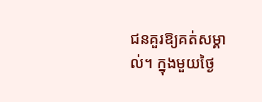ជនគួរឱ្យគត់សម្គាល់។ ក្នុងមួយថ្ងៃ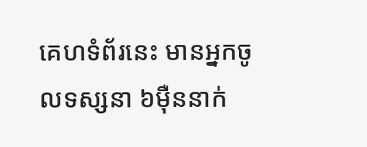គេហទំព័រនេះ មានអ្នកចូលទស្សនា ៦ម៉ឺននាក់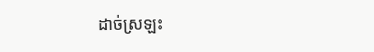ដាច់ស្រឡះ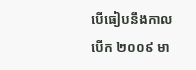បើធៀបនឹងកាលបើក ២០០៩ មា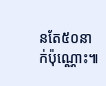នតែ៥០នាក់ប៉ុណ្ណោះ៕